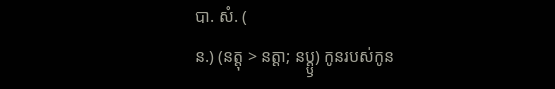បា. សំ. (
ន.) (នត្តុ > នត្តា; នប្ត្ឫ) កូនរបស់កូន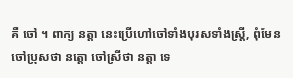គឺ ចៅ ។ ពាក្យ នត្តា នេះប្រើហៅចៅទាំងបុរសទាំងស្ត្រី, ពុំមែនចៅប្រុសថា នត្តោ ចៅស្រីថា នត្តា ទេ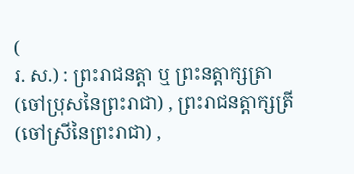(
រ. ស.) : ព្រះរាជនត្តា ឬ ព្រះនត្តាក្សត្រា (ចៅប្រុសនៃព្រះរាជា) , ព្រះរាជនត្តាក្សត្រី (ចៅស្រីនៃព្រះរាជា) ,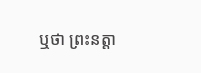ឬថា ព្រះនត្តា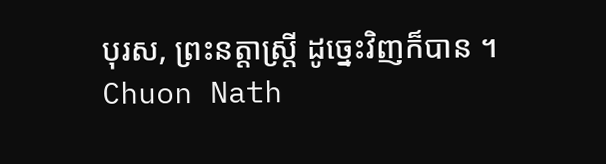បុរស, ព្រះនត្តាស្ត្រី ដូច្នេះវិញក៏បាន ។
Chuon Nath